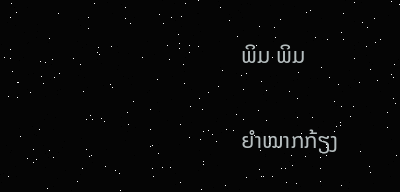ພິມ ພິມ

ຍຳໝາກກ້ຽງ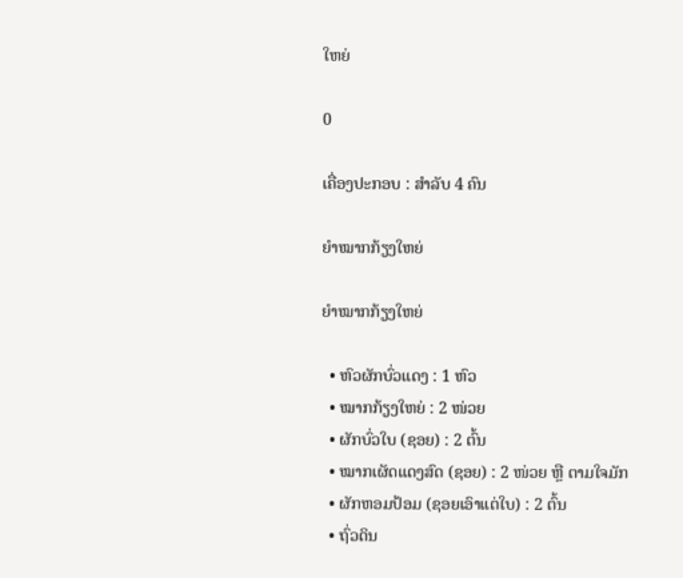ໃຫຍ່

0

ເຄື່ອງປະກອບ : ສຳລັບ 4 ຄົນ

ຍຳໝາກກ້ຽງໃຫຍ່

ຍຳໝາກກ້ຽງໃຫຍ່

  • ຫົວຜັກບົ່ວແດງ : 1 ຫົວ
  • ໝາກກ້ຽງໃຫຍ່ : 2 ໜ່ວຍ
  • ຜັກບົ່ວໃບ (ຊອຍ) : 2 ຕົ້ນ
  • ໝາກເຜັດແດງສົດ (ຊອຍ) : 2 ໜ່ວຍ ຫຼື ຕາມໃຈມັກ
  • ຜັກຫອມປ້ອມ (ຊອຍເອົາແຕ່ໃບ) : 2 ຕົ້ນ
  • ຖົ່ວດິນ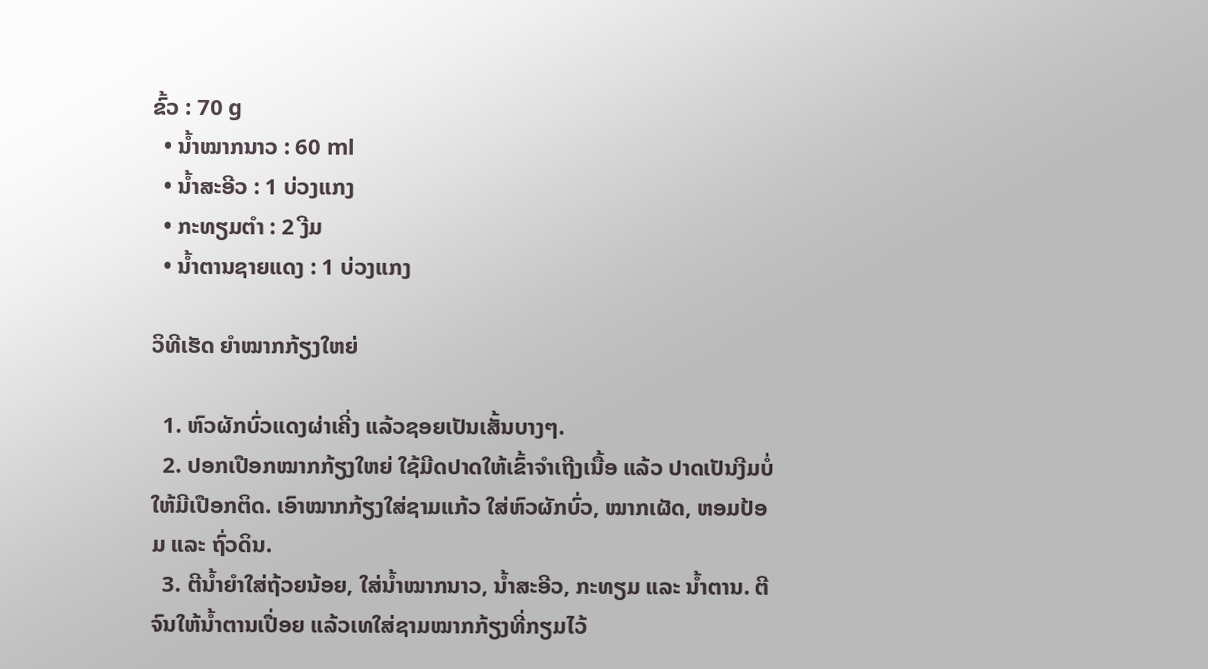ຂົ້ວ : 70 g
  • ນ້ຳໝາກນາວ : 60 ml
  • ນ້ຳສະອີວ : 1 ບ່ວງແກງ
  • ກະທຽມຕຳ : 2 ງີມ
  • ນ້ຳຕານຊາຍແດງ : 1 ບ່ວງແກງ

ວິທີເຮັດ ຍຳໝາກກ້ຽງໃຫຍ່

  1. ຫົວຜັກບົ່ວແດງຜ່າເຄີ່ງ ແລ້ວຊອຍເປັນເສັ້ນບາງໆ.
  2. ປອກເປືອກໝາກກ້ຽງໃຫຍ່ ໃຊ້ມີດປາດໃຫ້ເຂົ້າຈຳເຖີງເນື້ອ ແລ້ວ ປາດເປັນງີມບໍ່ໃຫ້ມີເປືອກຕິດ. ເອົາໝາກກ້ຽງໃສ່ຊາມແກ້ວ ໃສ່ຫົວຜັກບົ່ວ, ໝາກເຜັດ, ຫອມປ້ອມ ແລະ ຖົ່ວດິນ.
  3. ຕີນ້ຳຍຳໃສ່ຖ້ວຍນ້ອຍ, ໃສ່ນ້ຳໝາກນາວ, ນ້ຳສະອີວ, ກະທຽມ ແລະ ນ້ຳຕານ. ຕີຈົນໃຫ້ນ້ຳຕານເປື່ອຍ ແລ້ວເທໃສ່ຊາມໝາກກ້ຽງທີ່ກຽມໄວ້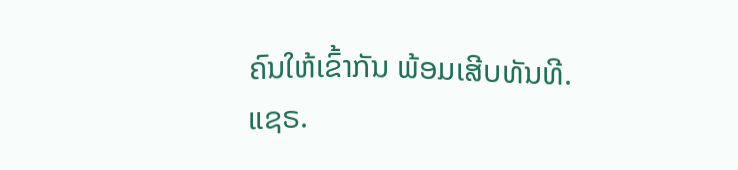ຄົນໃຫ້ເຂົ້າກັນ ພ້ອມເສີບທັນທີ.
ແຊຣ.